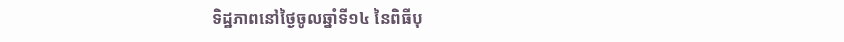ទិដ្ឋភាពនៅថ្ងៃចូលឆ្នាំទី១៤ នៃពិធីបុ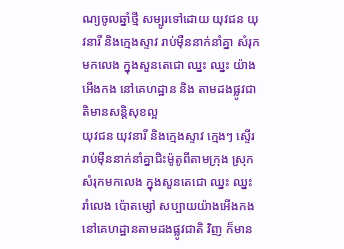ណ្យចូលឆ្នាំថ្មី សម្បូរទៅដោយ យុវជន យុវនារី និងក្មេងស្ទាវ រាប់មុឺននាក់នាំគ្នា សំរុកមកលេង ក្នុងសួនតេជោ ឈ្នះ ឈ្នះ យ៉ាងអើងកង នៅគេហដ្ឋាន និង តាមដងផ្លូវជាតិមានសន្តិសុខល្អ
យុវជន យុវនារី និងក្មេងស្ទាវ ក្មេងៗ ស្ទើររាប់មុឺននាក់នាំគ្នាជិះម៉ូតូពីតាមក្រុង ស្រុក សំរុកមកលេង ក្នុងសួនតេជោ ឈ្នះ ឈ្នះ រាំលេង ប៉ោតម្សៅ សប្បាយយ៉ាងអើងកង នៅគេហដ្ឋានតាមដងផ្លូវជាតិ វិញ ក៏មាន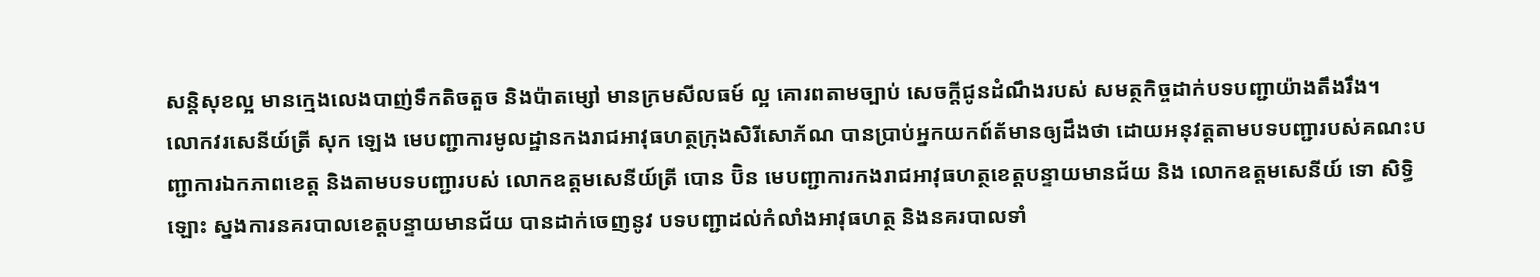សន្តិសុខល្អ មានក្មេងលេងបាញ់ទឹកតិចតួច និងប៉ាតម្សៅ មានក្រមសីលធម៍ ល្អ គោរពតាមច្បាប់ សេចក្តីជូនដំណឹងរបស់ សមត្ថកិច្ចដាក់បទបញ្ជាយ៉ាងតឹងរឹង។
លោកវរសេនីយ៍ត្រី សុក ឡេង មេបញ្ជាការមូលដ្ឋានកងរាជអាវុធហត្ថក្រុងសិរីសោភ័ណ បានប្រាប់អ្នកយកព៍ត័មានឲ្យដឹងថា ដោយអនុវត្តតាមបទបញ្ជារបស់គណះបញ្ជាការឯកភាពខេត្ត និងតាមបទបញ្ជារបស់ លោកឧត្តមសេនីយ៍ត្រី បោន ប៊ិន មេបញ្ជាការកងរាជអាវុធហត្ថខេត្តបន្ទាយមានជ័យ និង លោកឧត្តមសេនីយ៍ ទោ សិទ្ធិ ឡោះ ស្នងការនគរបាលខេត្តបន្ទាយមានជ័យ បានដាក់ចេញនូវ បទបញ្ជាដល់កំលាំងអាវុធហត្ថ និងនគរបាលទាំ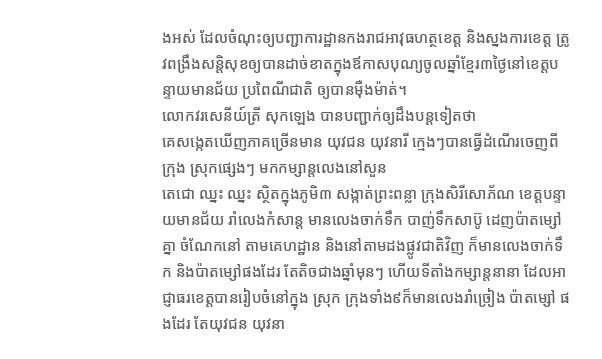ងអស់ ដែលចំណុះឲ្យបញ្ជាការដ្ឋានកងរាជអាវុធហត្ថខេត្ត និងស្នងការខេត្ត ត្រូវពង្រឹងសន្តិសុខឲ្យបានដាច់ខាតក្នុងឪកាសបុណ្យចូលឆ្នាំខ្មែរ៣ថ្ងៃនៅខេត្តបន្ទាយមានជ័យ ប្រពៃណីជាតិ ឲ្យបានម៉ឺងម៉ាត់។
លោកវរសេនីយ៍ត្រី សុកឡេង បានបញ្ជាក់ឲ្យដឹងបន្តទៀតថា
គេសង្កេតឃើញភាគច្រើនមាន យុវជន យុវនារី ក្មេងៗបានធ្វើដំណើរចេញពី ក្រុង ស្រុកផ្សេងៗ មកកម្សាន្តលេងនៅសួន
តេជោ ឈ្នះ ឈ្នះ ស្ថិតក្នុងភូមិ៣ សង្កាត់ព្រះពន្លា ក្រុងសិរីសោភ័ណ ខេត្តបន្ទាយមានជ័យ រាំលេងកំសាន្ត មានលេងចាក់ទឹក បាញ់ទឹកសាប៊ូ ដេញប៉ាតម្សៅគ្នា ចំណែកនៅ តាមគេហដ្ឋាន និងនៅតាមដងផ្លូវជាតិវិញ ក៏មានលេងចាក់ទឹក និងប៉ាតម្សៅផងដែរ តែតិចជាងឆ្នាំមុនៗ ហើយទីតាំងកម្សាន្តនានា ដែលអាជ្ញាធរខេត្តបានរៀបចំនៅក្នុង ស្រុក ក្រុងទាំង៩ក៏មានលេងរាំច្រៀង ប៉ាតម្សៅ ផងដែរ តែយុវជន យុវនា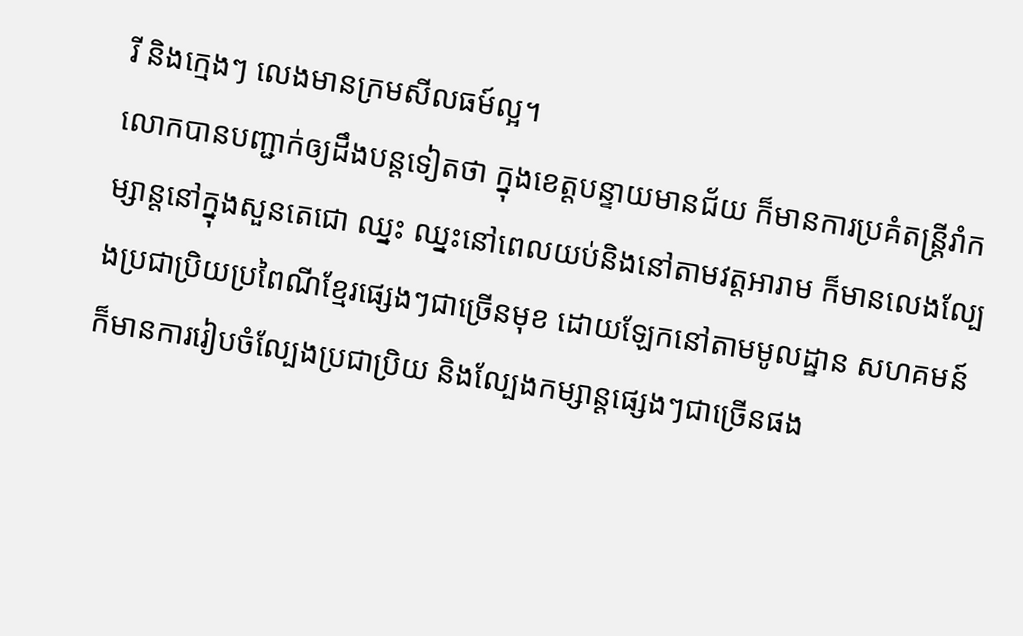រី និងក្មេងៗ លេងមានក្រមសីលធម៍ល្អ។
លោកបានបញ្ជាក់ឲ្យដឹងបន្តទៀតថា ក្នុងខេត្តបន្ទាយមានជ័យ ក៏មានការប្រគំតន្ត្រីរាំកម្សាន្តនៅក្នុងសួនតេជោ ឈ្នះ ឈ្នះនៅពេលយប់និងនៅតាមវត្តអារាម ក៏មានលេងល្បែងប្រជាប្រិយប្រពៃណីខ្មែរផ្សេងៗជាច្រើនមុខ ដោយឡែកនៅតាមមូលដ្ឋាន សហគមន៍ ក៏មានការរៀបចំល្បែងប្រជាប្រិយ និងល្បែងកម្សាន្តផ្សេងៗជាច្រើនផង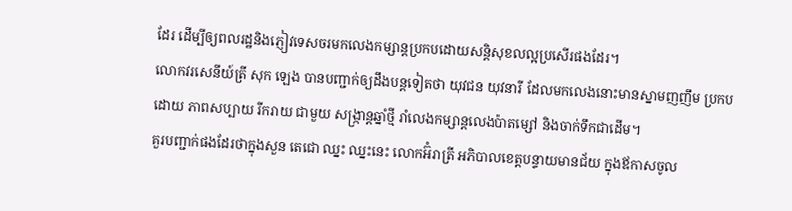ដែរ ដើម្បីឲ្យពលរដ្ឋនិងភ្ញៀវទេសចរមកលេងកម្សាន្តប្រកបដោយសន្តិសុខលល្អប្រសើរផងដែរ។
លោកវរសេនីយ៍ត្រី សុក ឡេង បានបញ្ជាក់ឲ្យដឹងបន្តទៀតថា យុវជន យុវនារី ដែលមកលេងនោះមានស្នាមញញឹម ប្រកបដោយ ភាពសប្បាយ រីករាយ ជាមួយ សង្ក្រាន្តឆ្នាំថ្មី រាំលេងកម្សាន្តលេងប៉ាតម្សៅ និងចាក់ទឹកជាដើម។
គួរបញ្ជាក់ផងដែរថាក្នុងសួន តេជោ ឈ្នះ ឈ្នះនេះ លោកអ៊ំរាត្រី អភិបាលខេត្តបន្ទាយមានជ័យ ក្នុងឪកាសចូល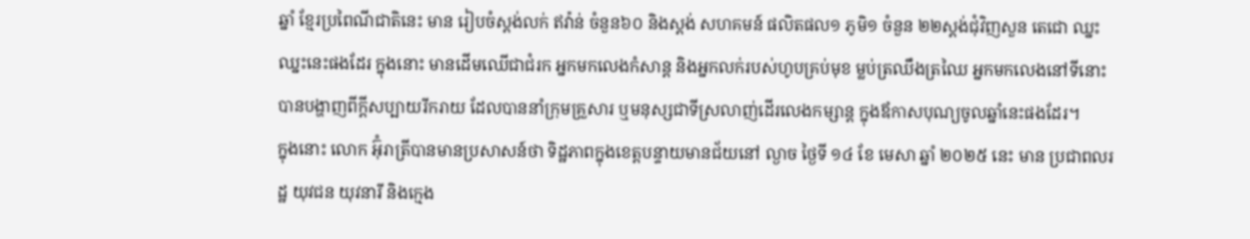ឆ្នាំ ខ្មែរប្រពៃណីជាតិនេះ មាន រៀបចំស្តង់លក់ ឥវ៉ាន់ ចំនួន៦០ និងស្តង់ សហគមន៍ ផលិតផល១ ភូមិ១ ចំនួន ២២ស្តង់ជុំវិញសួន តេជោ ឈ្នះ ឈ្នះនេះផងដែរ ក្នុងនោះ មានដើមឈើជាជំរក អ្នកមកលេងកំសាន្ត និងអ្នកលក់របស់ហូបគ្រប់មុខ ម្លប់ត្រឈឹងត្រឈៃ អ្នកមកលេងនៅទីនោះបានបង្ហាញពីក្ដីសប្បាយរីករាយ ដែលបាននាំក្រុមគ្រួសារ ឬមនុស្សជាទីស្រលាញ់ដើរលេងកម្សាន្ដ ក្នុងឪកាសបុណ្យចូលឆ្នាំនេះផងដែរ។
ក្នុងនោះ លោក អ៊ុំរាត្រីបានមានប្រសាសន៍ថា ទិដ្ឋភាពក្នុងខេត្តបន្ទាយមានជ័យនៅ ល្ងាច ថ្ងៃទី ១៤ ខែ មេសា ឆ្នាំ ២០២៥ នេះ មាន ប្រជាពលរដ្ឋ យុវជន យុវនារី និងក្មេង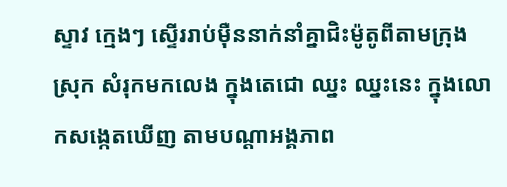ស្ទាវ ក្មេងៗ ស្ទើររាប់មុឺននាក់នាំគ្នាជិះម៉ូតូពីតាមក្រុង ស្រុក សំរុកមកលេង ក្នុងតេជោ ឈ្នះ ឈ្នះនេះ ក្នុងលោកសង្កេតឃើញ តាមបណ្ដាអង្គភាព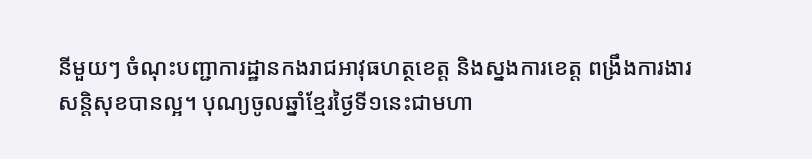នីមួយៗ ចំណុះបញ្ជាការដ្ឋានកងរាជអាវុធហត្ថខេត្ត និងស្នងការខេត្ត ពង្រឹងការងារសន្តិសុខបានល្អ។ បុណ្យចូលឆ្នាំខ្មែរថ្ងៃទី១នេះជាមហា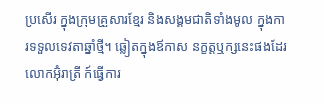ប្រសើរ ក្នុងក្រុមគ្រួសារខ្មែរ និងសង្គមជាតិទាំងមូល ក្នុងការទទួលទេវតាឆ្នាំថ្មី។ ឆ្លៀតក្នុងឪកាស នក្ខត្តឬក្សនេះផងដែរ លោកអ៊ុំរាត្រី ក៍ធ្វើការ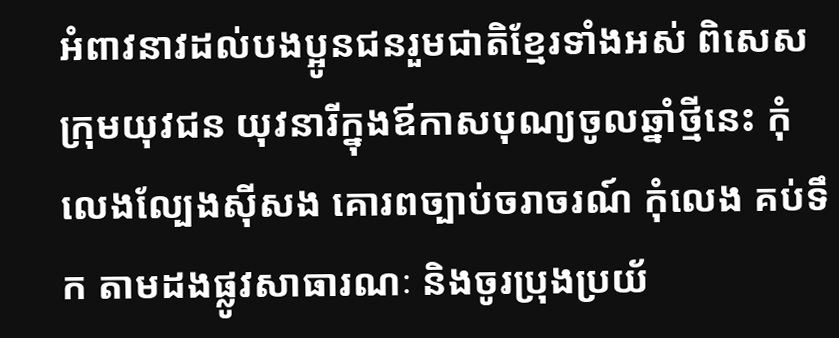អំពាវនាវដល់បងប្អូនជនរួមជាតិខ្មែរទាំងអស់ ពិសេសក្រុមយុវជន យុវនារីក្នុងឪកាសបុណ្យចូលឆ្នាំថ្មីនេះ កុំលេងល្បែងស៊ីសង គោរពច្បាប់ចរាចរណ៍ កុំលេង គប់ទឹក តាមដងផ្លូវសាធារណៈ និងចូរប្រុងប្រយ័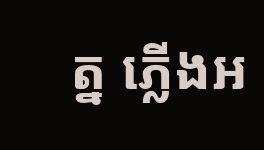ត្ន ភ្លើងអ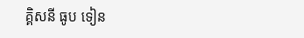គ្គិសនី ធូប ទៀន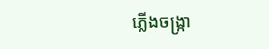ភ្លើងចង្រ្កា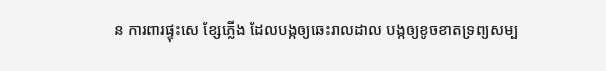ន ការពារផ្ទុះសេ ខ្សែភ្លើង ដែលបង្កឲ្យឆេះរាលដាល បង្កឲ្យខូចខាតទ្រព្យសម្ប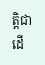ត្តិជាដើ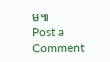ម៕
Post a Comment